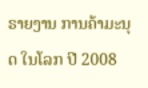ຣາຍງານ ການຄ້າມະນຸດ ໃນໂລກ ປີ 2008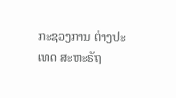ກະຊວງການ ຕ່າງປະເທດ ສະຫະຣັຖ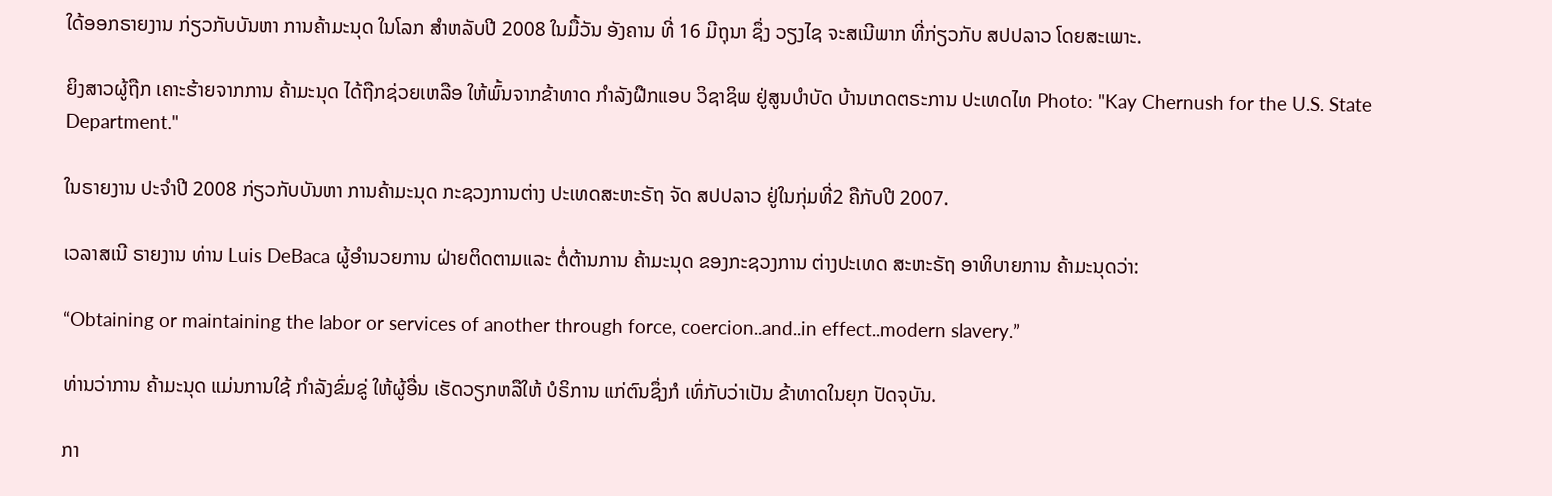ໃດ້ອອກຣາຍງານ ກ່ຽວກັບບັນຫາ ການຄ້າມະນຸດ ໃນໂລກ ສຳຫລັບປີ 2008 ໃນມື້ວັນ ອັງຄານ ທີ່ 16 ມີຖຸນາ ຊຶ່ງ ວຽງໄຊ ຈະສເນີພາກ ທີ່ກ່ຽວກັບ ສປປລາວ ໂດຍສະເພາະ.

ຍິງສາວຜູ້ຖືກ ເຄາະຮ້າຍຈາກການ ຄ້າມະນຸດ ໄດ້ຖືກຊ່ວຍເຫລືອ ໃຫ້ພົ້ນຈາກຂ້າທາດ ກຳລັງຝືກແອບ ວິຊາຊິພ ຢູ່ສູນບຳບັດ ບ້ານເກດຕຣະການ ປະເທດໄທ Photo: "Kay Chernush for the U.S. State Department."

ໃນຣາຍງານ ປະຈຳປີ 2008 ກ່ຽວກັບບັນຫາ ການຄ້າມະນຸດ ກະຊວງການຕ່າງ ປະເທດສະຫະຣັຖ ຈັດ ສປປລາວ ຢູ່ໃນກຸ່ມທີ່2 ຄືກັບປີ 2007.

ເວລາສເນີ ຣາຍງານ ທ່ານ Luis DeBaca ຜູ້ອຳນວຍການ ຝ່າຍຕິດຕາມແລະ ຕໍ່ຕ້ານການ ຄ້າມະນຸດ ຂອງກະຊວງການ ຕ່າງປະເທດ ສະຫະຣັຖ ອາທິບາຍການ ຄ້າມະນຸດວ່າ:

“Obtaining or maintaining the labor or services of another through force, coercion..and..in effect..modern slavery.”

ທ່ານວ່າການ ຄ້າມະນຸດ ແມ່ນການໃຊ້ ກຳລັງຂົ່ມຂູ່ ໃຫ້ຜູ້ອື່ນ ເຮັດວຽກຫລືໃຫ້ ບໍຣິການ ແກ່ຕົນຊຶ່ງກໍ ເທົ່ກັບວ່າເປັນ ຂ້າທາດໃນຍຸກ ປັດຈຸບັນ.

ກາ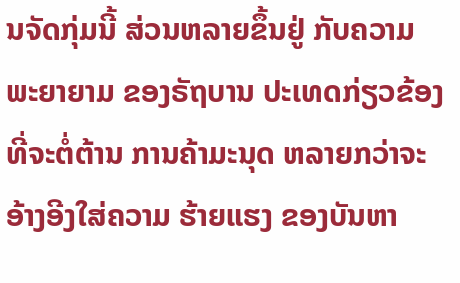ນຈັດກຸ່ມນີ້ ສ່ວນຫລາຍຂຶ້ນຢູ່ ກັບຄວາມ ພະຍາຍາມ ຂອງຣັຖບານ ປະເທດກ່ຽວຂ້ອງ ທີ່ຈະຕໍ່ຕ້ານ ການຄ້າມະນຸດ ຫລາຍກວ່າຈະ ອ້າງອີງໃສ່ຄວາມ ຮ້າຍແຮງ ຂອງບັນຫາ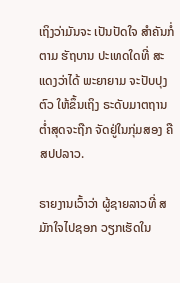ເຖິງວ່າມັນຈະ ເປັນປັດໃຈ ສຳຄັນກໍ່ຕາມ ຮັຖບານ ປະເທດໃດທີ່ ສະແດງວ່າໄດ້ ພະຍາຍາມ ຈະປັບປຸງຕົວ ໃຫ້ຂຶ້ນເຖິງ ຣະດັບມາຕຖານ ຕໍ່າສຸດຈະຖືກ ຈັດຢູ່ໃນກຸ່ມສອງ ຄື ສປປລາວ.

ຣາຍງານເວົ້າວ່າ ຜູ້ຊາຍລາວທີ່ ສມັກໃຈໄປຊອກ ວຽກເຮັດໃນ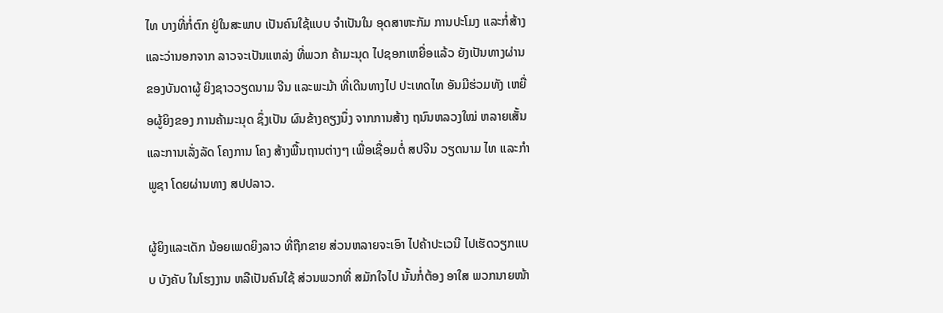ໄທ ບາງທີ່ກໍ່ຕົກ ຢູ່ໃນສະພາບ ເປັນຄົນໃຊ້ແບບ ຈຳເປັນໃນ ອຸດສາຫະກັມ ການປະໂມງ ແລະກໍ່ສ້າງ ແລະວ່ານອກຈາກ ລາວຈະເປັນແຫລ່ງ ທີ່ພວກ ຄ້າມະນຸດ ໄປຊອກເຫຍື່ອແລ້ວ ຍັງເປັນທາງຜ່ານ ຂອງບັນດາຜູ້ ຍິງຊາວວຽດນາມ ຈີນ ແລະພະມ້າ ທີ່ເດີນທາງໄປ ປະເທດໄທ ອັນມີຮ່ວມທັງ ເຫຍື່ອຜູ້ຍິງຂອງ ການຄ້າມະນຸດ ຊຶ່ງເປັນ ຜົນຂ້າງຄຽງນຶ່ງ ຈາກການສ້າງ ຖນົນຫລວງໃໝ່ ຫລາຍເສັ້ນ ແລະການເລັ່ງລັດ ໂຄງການ ໂຄງ ສ້າງພື້ນຖານຕ່າງໆ ເພື່ອເຊື່ອມຕໍ່ ສປຈີນ ວຽດນາມ ໄທ ແລະກຳພູຊາ ໂດຍຜ່ານທາງ ສປປລາວ.

ຜູ້ຍິງແລະເດັກ ນ້ອຍເພດຍິງລາວ ທີ່ຖືກຂາຍ ສ່ວນຫລາຍຈະເອົາ ໄປຄ້າປະເວນີ ໄປເຮັດວຽກແບບ ບັງຄັບ ໃນໂຮງງານ ຫລືເປັນຄົນໃຊ້ ສ່ວນພວກທີ່ ສມັກໃຈໄປ ນັ້ນກໍ່ຕ້ອງ ອາໃສ ພວກນາຍໜ້າ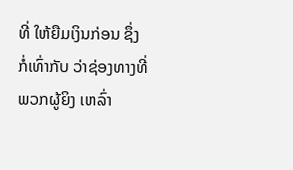ທີ່ ໃຫ້ຍືມເງິນກ່ອນ ຊຶ່ງກໍ່ເທົ່າກັບ ວ່າຊ່ອງທາງທີ່ ພວກຜູ້ຍິງ ເຫລົ່າ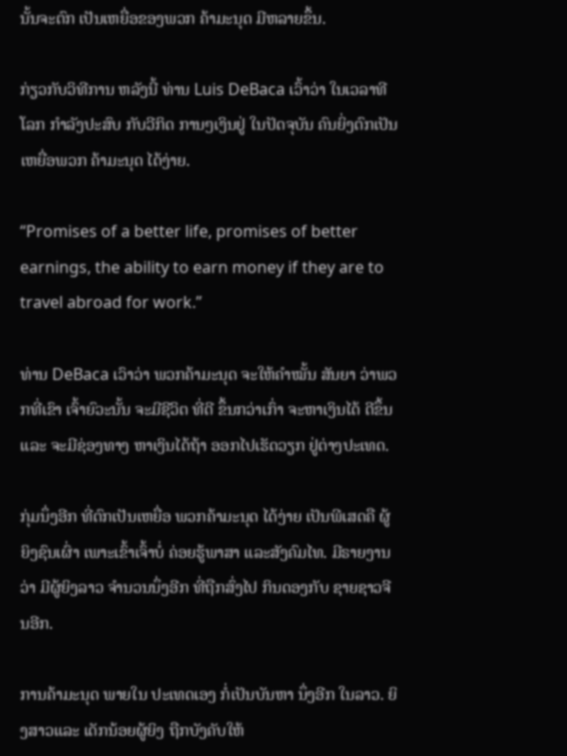ນັ້ນຈະຕົກ ເປັນເຫຍື່ອຂອງພວກ ຄ້າມະນຸດ ມີຫລາຍຂຶ້ນ.

ກ່ຽວກັບວິທີການ ຫລັງນີ້ ທ່ານ Luis DeBaca ເວົ້າວ່າ ໃນເວລາທີໂລກ ກຳລັງປະສົບ ກັບວີກິດ ການໆເງິນຢູ່ ໃນປັດຈຸບັນ ຄົນຍິ່ງຕົກເປັນ ເຫຍື່ອພວກ ຄ້າມະນຸດ ໄດ້ງ່າຍ.

“Promises of a better life, promises of better earnings, the ability to earn money if they are to travel abroad for work.”

ທ່ານ DeBaca ເວົາວ່າ ພວກຄ້າມະນຸດ ຈະໃຫ້ຄຳໝັ້ນ ສັນຍາ ວ່າພວກທີ່ເຂົາ ເຈົ້າຍົວະນັ້ນ ຈະມີຊີວິຕ ທີ່ດີ ຂຶ້ນກວ່າເກົ່າ ຈະຫາເງິນໄດ້ ດີຂຶ້ນແລະ ຈະມີຊ່ອງທາງ ຫາເງິນໄດ້ຖ້າ ອອກໄປເຮັດວຽກ ຢູ່ຕ່າງປະເທດ.

ກຸ່ມນຶ່ງອີກ ທີ່ຕົກເປັນເຫຍື່ອ ພວກຄ້າມະນຸດ ໄດ້ງ່າຍ ເປັນພີເສດຄື ຜູ້ຍິງຊົນເຜົ່າ ເພາະເຂົ້າເຈົ້າບໍ່ ຄ່ອຍຮູ້ພາສາ ແລະສັງຄົມໄທ. ມີຣາຍງານວ່າ ມີຜູ້ຍິງລາວ ຈຳນວນນຶ່ງອີກ ທີ່ຖືກສົ່ງໄປ ກິນດອງກັບ ຊາຍຊາວຈີນອີກ.

ການຄ້າມະນຸດ ພາຍໃນ ປະເທດເອງ ກໍ່ເປັນບັນຫາ ນຶ່ງອີກ ໃນລາວ. ຍິງສາວແລະ ເດັກນ້ອຍຜູ້ຍິງ ຖືກບັງຄັບໃຫ້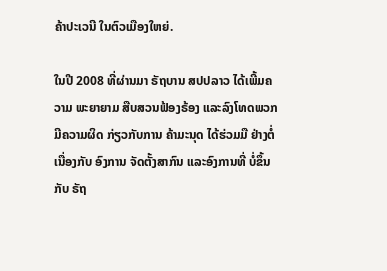ຄ້າປະເວນີ ໃນຕົວເມືອງໃຫຍ່.

ໃນປີ 2008 ທີ່ຜ່ານມາ ຣັຖບານ ສປປລາວ ໄດ້ເພີ້ມຄວາມ ພະຍາຍາມ ສືບສວນຟ້ອງຣ້ອງ ແລະລົງໂທດພວກ ມີຄວາມຜິດ ກ່ຽວກັບການ ຄ້າມະນຸດ ໄດ້ຮ່ວມມື ຢ່າງຕໍ່ເນື່ອງກັບ ອົງການ ຈັດຕັ້ງສາກົນ ແລະອົງການທີ່ ບໍ່ຂຶ້ນກັບ ຣັຖ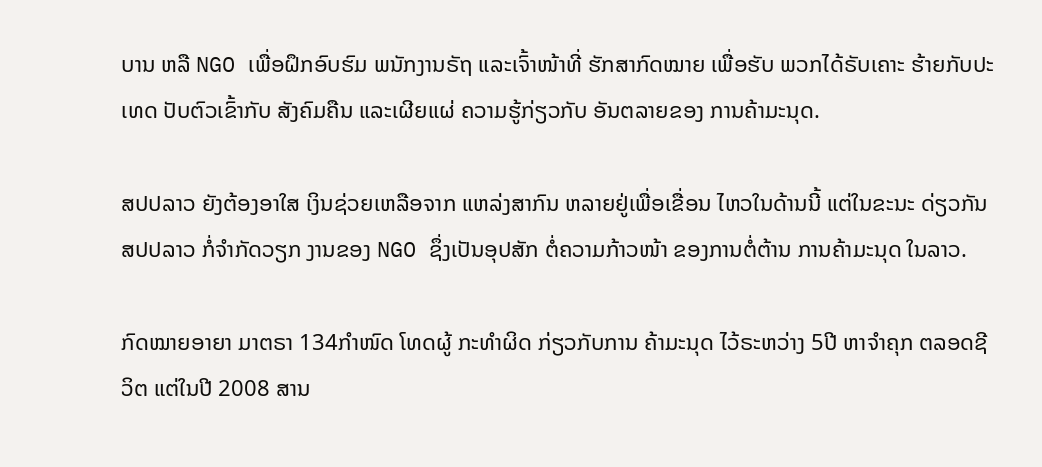ບານ ຫລື NGO ເພື່ອຝຶກອົບຮົມ ພນັກງານຣັຖ ແລະເຈົ້າໜ້າທີ່ ຮັກສາກົດໝາຍ ເພື່ອຮັບ ພວກໄດ້ຣັບເຄາະ ຮ້າຍກັບປະເທດ ປັບຕົວເຂົ້າກັບ ສັງຄົມຄືນ ແລະເຜີຍແຜ່ ຄວາມຮູ້ກ່ຽວກັບ ອັນຕລາຍຂອງ ການຄ້າມະນຸດ.

ສປປລາວ ຍັງຕ້ອງອາໃສ ເງິນຊ່ວຍເຫລືອຈາກ ແຫລ່ງສາກົນ ຫລາຍຢູ່ເພື່ອເຂື່ອນ ໄຫວໃນດ້ານນີ້ ແຕ່ໃນຂະນະ ດ່ຽວກັນ ສປປລາວ ກໍ່ຈຳກັດວຽກ ງານຂອງ NGO ຊຶ່ງເປັນອຸປສັກ ຕໍ່ຄວາມກ້າວໜ້າ ຂອງການຕໍ່ຕ້ານ ການຄ້າມະນຸດ ໃນລາວ.

ກົດໝາຍອາຍາ ມາຕຣາ 134ກຳໜົດ ໂທດຜູ້ ກະທຳຜິດ ກ່ຽວກັບການ ຄ້າມະນຸດ ໄວ້ຣະຫວ່າງ 5ປີ ຫາຈຳຄຸກ ຕລອດຊີວິຕ ແຕ່ໃນປີ 2008 ສານ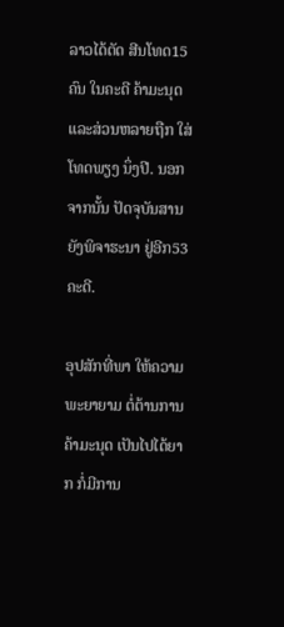ລາວໄດ້ຕັດ ສີນໂທດ15ຄົນ ໃນຄະດີ ຄ້າມະນຸດ ແລະສ່ວນຫລາຍຖືກ ໃສ່ໂທດພຽງ ນຶ່ງປີ. ນອກຈາກນັ້ນ ປັດຈຸບັນສານ ຍັງພິຈາຮະນາ ຢູ່ອີກ53ຄະດີ.

ອຸປສັກທີ່ພາ ໃຫ້ຄວາມ ພະຍາຍາມ ຕໍ່ຕ້ານການ ຄ້າມະນຸດ ເປັນໄປໄດ້ຍາກ ກໍ່ມີການ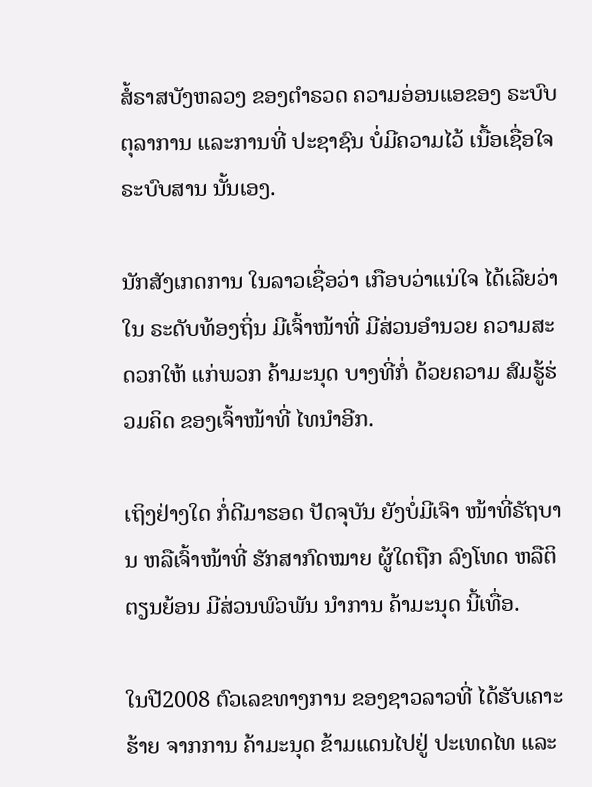ສໍ້ຣາສບັງຫລວງ ຂອງຕຳຣວດ ຄວາມອ່ອນແອຂອງ ຣະບົບ ຕຸລາການ ແລະການທີ່ ປະຊາຊົນ ບໍ່ມີຄວາມໄວ້ ເນື້ອເຊື່ອໃຈ ຣະບົບສານ ນັ້ນເອງ.

ນັກສັງເກດການ ໃນລາວເຊື່ອວ່າ ເກືອບວ່າແນ່ໃຈ ໄດ້ເລີຍວ່າໃນ ຣະດັບທ້ອງຖິ່ນ ມີເຈົ້າໜ້າທີ່ ມີສ່ວນອຳນວຍ ຄວາມສະດວກໃຫ້ ແກ່ພວກ ຄ້າມະນຸດ ບາງທີ່ກໍ່ ດ້ວຍຄວາມ ສົມຮູ້ຮ່ວມຄິດ ຂອງເຈົ້າໜ້າທີ່ ໄທນຳອີກ.

ເຖິງຢ່າງໃດ ກໍ່ດີມາຮອດ ປັດຈຸບັນ ຍັງບໍ່ມີເຈົາ ໜ້າທີ່ຣັຖບານ ຫລືເຈົ້າໜ້າທີ່ ຮັກສາກົດໝາຍ ຜູ້ໃດຖືກ ລົງໂທດ ຫລືຕິຕຽນຍ້ອນ ມີສ່ວນພົວພັນ ນຳການ ຄ້າມະນຸດ ນີ້ເທື່ອ.

ໃນປີ2008 ຕົວເລຂທາງການ ຂອງຊາວລາວທີ່ ໄດ້ຮັບເຄາະຮ້າຍ ຈາກການ ຄ້າມະນຸດ ຂ້າມແດນໄປຢູ່ ປະເທດໄທ ແລະ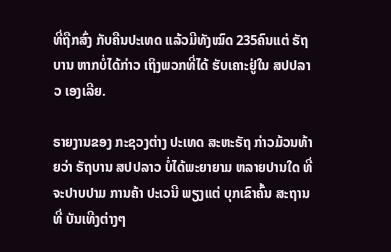ທີ່ຖືກສົ່ງ ກັບຄືນປະເທດ ແລ້ວມີທັງໝົດ 235ຄົນແຕ່ ຣັຖບານ ຫາກບໍ່ໄດ້ກ່າວ ເຖິງພວກທີ່ໄດ້ ຮັບເຄາະຢູ່ໃນ ສປປລາວ ເອງເລີຍ.

ຣາຍງານຂອງ ກະຊວງຕ່າງ ປະເທດ ສະຫະຣັຖ ກ່າວມ້ວນທ້າຍວ່າ ຣັຖບານ ສປປລາວ ບໍ່ໄດ້ພະຍາຍາມ ຫລາຍປານໃດ ທີ່ຈະປາບປາມ ການຄ້າ ປະເວນີ ພຽງແຕ່ ບຸກເຂົາຄົ້ນ ສະຖານທີ່ ບັນເທີງຕ່າງໆ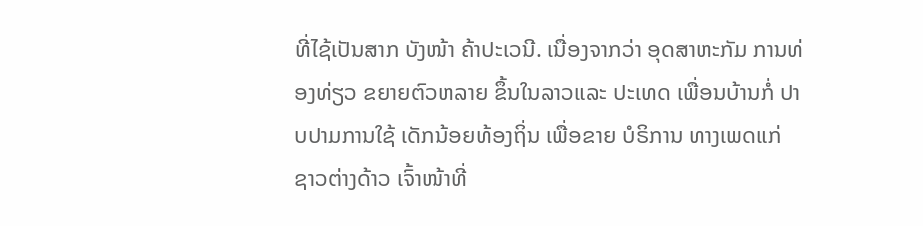ທີ່ໄຊ້ເປັນສາກ ບັງໜ້າ ຄ້າປະເວນີ. ເນື່ອງຈາກວ່າ ອຸດສາຫະກັມ ການທ່ອງທ່ຽວ ຂຍາຍຕົວຫລາຍ ຂຶ້ນໃນລາວແລະ ປະເທດ ເພື່ອນບ້ານກໍ່ ປາບປາມການໃຊ້ ເດັກນ້ອຍທ້ອງຖິ່ນ ເພື່ອຂາຍ ບໍຣິການ ທາງເພດແກ່ ຊາວຕ່າງດ້າວ ເຈົ້າໜ້າທີ່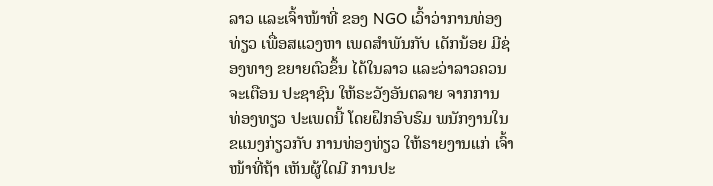ລາວ ແລະເຈົ້າໜ້າທີ່ ຂອງ NGO ເວົ້າວ່າການທ່ອງ ທ່ຽວ ເພື່ອສແວງຫາ ເພດສຳພັນກັບ ເດັກນ້ອຍ ມີຊ່ອງທາງ ຂຍາຍຕົວຂຶ້ນ ໄດ້ໃນລາວ ແລະວ່າລາວຄວນ ຈະເຕືອນ ປະຊາຊົນ ໃຫ້ຣະວັງອັນຕລາຍ ຈາກການ ທ່ອງທຽວ ປະເພດນີ້ ໂດຍຝຶກອົບຮົມ ພນັກງານໃນ ຂແນງກ່ຽວກັບ ການທ່ອງທ່ຽວ ໃຫ້ຣາຍງານແກ່ ເຈົ້າໜ້າທີ່ຖ້າ ເຫັນຜູ້ໃດມີ ການປະ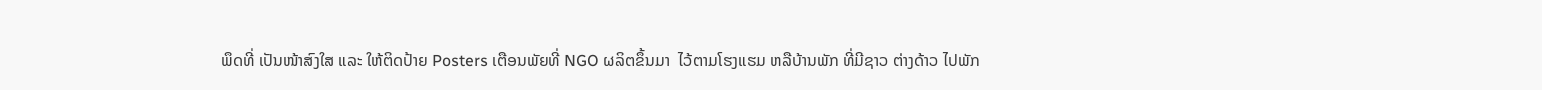ພຶດທີ່ ເປັນໜ້າສົງໃສ ແລະ ໃຫ້ຕິດປ້າຍ Posters ເຕືອນພັຍທີ່ NGO ຜລິຕຂຶ້ນມາ  ໄວ້ຕາມໂຮງແຮມ ຫລືບ້ານພັກ ທີ່ມີຊາວ ຕ່າງດ້າວ ໄປພັກ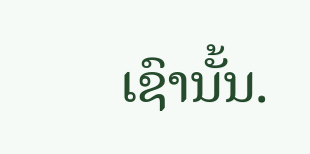ເຊົານັ້ນ.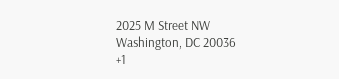2025 M Street NW
Washington, DC 20036
+1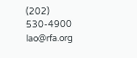(202) 530-4900
lao@rfa.org